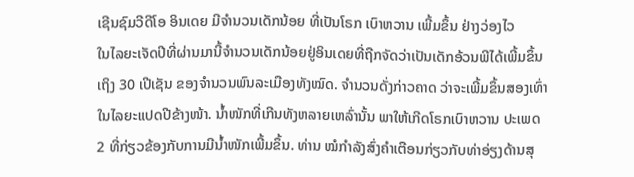ເຊີນຊົມວີດີໂອ ອິນເດຍ ມີຈຳນວນເດັກນ້ອຍ ທີ່ເປັນໂຣກ ເບົາຫວານ ເພີ້ມຂຶ້ນ ຢ່າງວ່ອງໄວ
ໃນໄລຍະເຈັດປີທີ່ຜ່ານມານີ້ຈໍານວນເດັກນ້ອຍຢູ່ອິນເດຍທີ່ຖືກຈັດວ່າເປັນເດັກອ້ວນພີໄດ້ເພີ້ມຂຶ້ນເຖິງ 30 ເປີເຊັນ ຂອງຈໍານວນພົນລະເມືອງທັງໝົດ. ຈໍານວນດັ່ງກ່າວຄາດ ວ່າຈະເພີ້ມຂຶ້ນສອງເທົ່າໃນໄລຍະແປດປີຂ້າງໜ້າ. ນໍ້າໜັກທີ່ເກີນທັງຫລາຍເຫລົ່ານັ້ນ ພາໃຫ້ເກີດໂຣກເບົາຫວານ ປະເພດ 2 ທີ່ກ່ຽວຂ້ອງກັບການມີນໍ້າໜັກເພີ້ມຂຶ້ນ. ທ່ານ ໝໍກໍາລັງສົ່ງຄຳເຕືອນກ່ຽວກັບທ່າອ່ຽງດ້ານສຸ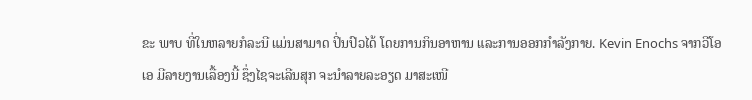ຂະ ພາບ ທີ່ໃນຫລາຍກໍລະນີ ແມ່ນສາມາດ ປິ່ນປົວໄດ້ ໂດຍການກິນອາຫານ ແລະການອອກກໍາລັງກາຍ. Kevin Enochs ຈາກວີໂອເອ ມີລາຍງານເລື້ອງນີ້ ຊຶ່ງໄຊຈະເລີນສຸກ ຈະນໍາລາຍລະອຽດ ມາສະເໜີ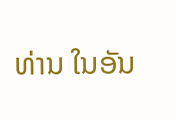ທ່ານ ໃນອັນ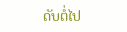ດັບຕໍ່ໄປ